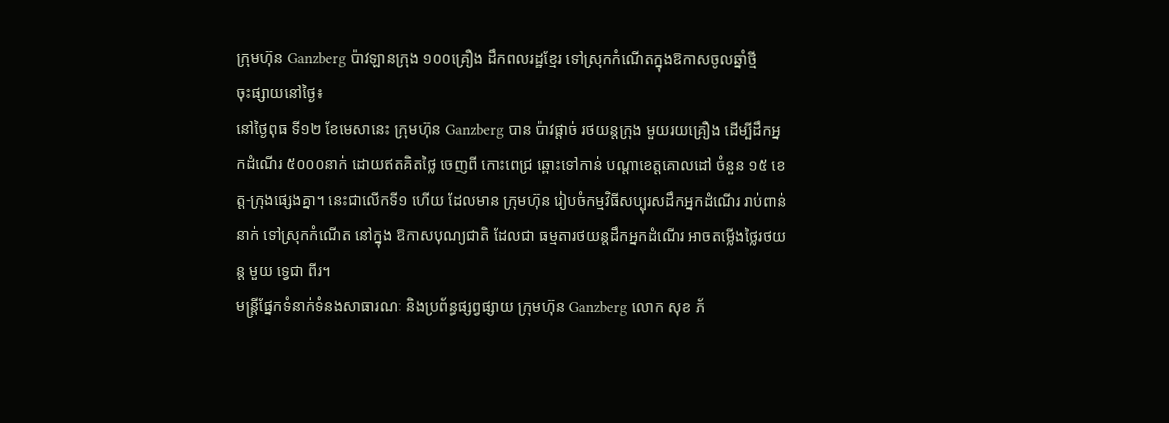ក្រុមហ៊ុន Ganzberg ប៉ាវឡានក្រុង ១០០គ្រឿង ដឹកពលរដ្ឋខ្មែរ ទៅស្រុកកំណើតក្នុងឱកាសចូលឆ្នាំថ្មី
ចុះផ្សាយនៅថ្ងៃ៖
នៅថ្ងៃពុធ ទី១២ ខែមេសានេះ ក្រុមហ៊ុន Ganzberg បាន ប៉ាវផ្តាច់ រថយន្តក្រុង មួយរយគ្រឿង ដើម្បីដឹកអ្នកដំណើរ ៥០០០នាក់ ដោយឥតគិតថ្លៃ ចេញពី កោះពេជ្រ ឆ្ពោះទៅកាន់ បណ្តាខេត្តគោលដៅ ចំនួន ១៥ ខេត្ត-ក្រុងផ្សេងគ្នា។ នេះជាលើកទី១ ហើយ ដែលមាន ក្រុមហ៊ុន រៀបចំកម្មវិធីសប្បុរសដឹកអ្នកដំណើរ រាប់ពាន់នាក់ ទៅស្រុកកំណើត នៅក្នុង ឱកាសបុណ្យជាតិ ដែលជា ធម្មតារថយន្តដឹកអ្នកដំណើរ អាចតម្លើងថ្លៃរថយន្ត មួយ ទ្វេជា ពីរ។
មន្រ្តីផ្នែកទំនាក់ទំនងសាធារណៈ និងប្រព័ន្ធផ្សព្វផ្សាយ ក្រុមហ៊ុន Ganzberg លោក សុខ ភ័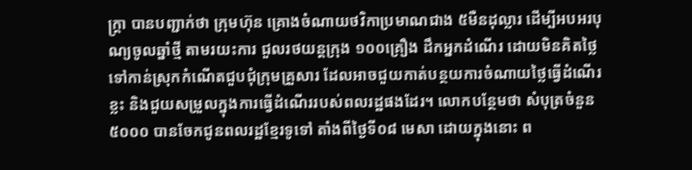ក្រ្តា បានបញ្ជាក់ថា ក្រុមហ៊ុន គ្រោងចំណាយថវិកាប្រមាណជាង ៥មឺនដុល្លារ ដើម្បីអបអរបុណ្យចូលឆ្នាំថ្មី តាមរយះការ ជួលរថយន្តក្រុង ១០០គ្រឿង ដឹកអ្នកដំណើរ ដោយមិនគិតថ្លៃ ទៅកាន់ស្រុកកំណើតជួបជុំក្រុមគ្រួសារ ដែលអាចជួយកាត់បន្ថយការចំណាយថ្លៃធ្វើដំណើរខ្លះ និងជួយសម្រួលក្នុងការធ្វើដំណើររបស់ពលរដ្ឋផងដែរ។ លោកបន្ថែមថា សំបុត្រចំនួន ៥០០០ បានចែកជូនពលរដ្ឋខ្មែរទូទៅ តាំងពីថ្ងៃទី០៨ មេសា ដោយក្នុងនោះ ព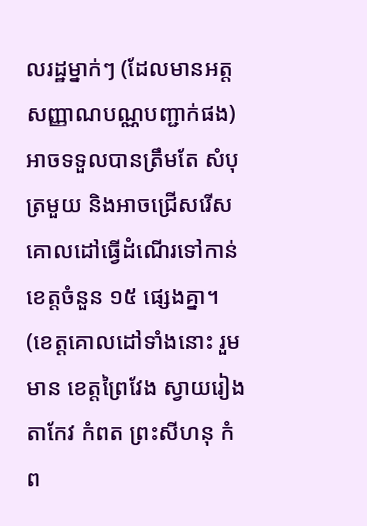លរដ្ឋម្នាក់ៗ (ដែលមានអត្តសញ្ញាណបណ្ណបញ្ជាក់ផង) អាចទទួលបានត្រឹមតែ សំបុត្រមួយ និងអាចជ្រើសរើសគោលដៅធ្វើដំណើរទៅកាន់ខេត្តចំនួន ១៥ ផ្សេងគ្នា។ (ខេត្តគោលដៅទាំងនោះ រួមមាន ខេត្តព្រៃវែង ស្វាយរៀង តាកែវ កំពត ព្រះសីហនុ កំព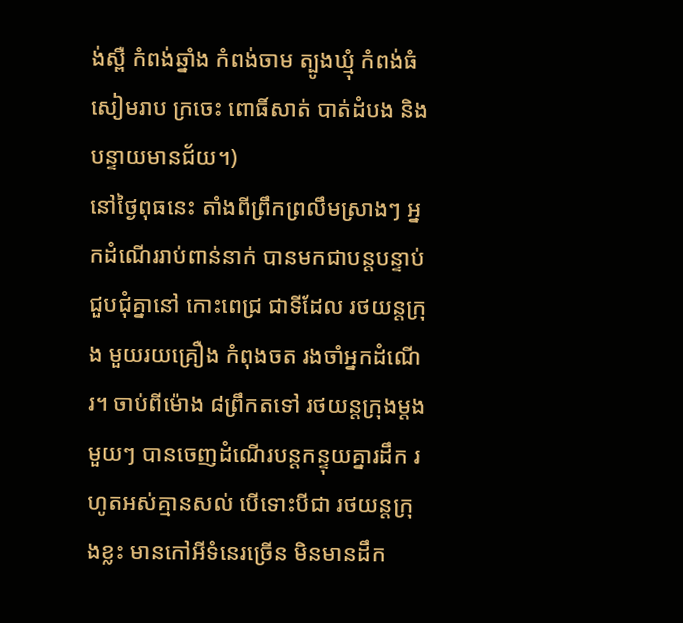ង់ស្ពឺ កំពង់ឆ្នាំង កំពង់ចាម ត្បូងឃ្មុំ កំពង់ធំ សៀមរាប ក្រចេះ ពោធិ៍សាត់ បាត់ដំបង និងបន្ទាយមានជ័យ។)
នៅថ្ងៃពុធនេះ តាំងពីព្រឹកព្រលឹមស្រាងៗ អ្នកដំណើររាប់ពាន់នាក់ បានមកជាបន្តបន្ទាប់ ជួបជុំគ្នានៅ កោះពេជ្រ ជាទីដែល រថយន្តក្រុង មួយរយគ្រឿង កំពុងចត រងចាំអ្នកដំណើរ។ ចាប់ពីម៉ោង ៨ព្រឹកតទៅ រថយន្តក្រុងម្តងមួយៗ បានចេញដំណើរបន្តកន្ទុយគ្នារដឹក រហូតអស់គ្មានសល់ បើទោះបីជា រថយន្តក្រុងខ្លះ មានកៅអីទំនេរច្រើន មិនមានដឹក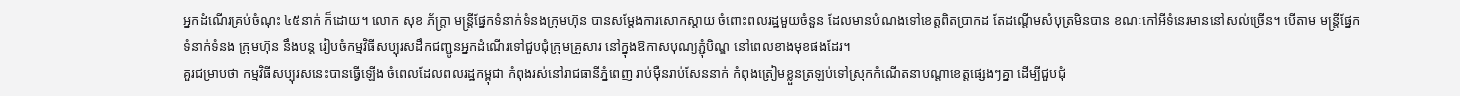អ្នកដំណើរគ្រប់ចំណុះ ៤៥នាក់ ក៏ដោយ។ លោក សុខ ភ័ក្រ្តា មន្រ្តីផ្នែកទំនាក់ទំនងក្រុមហ៊ុន បានសម្តែងការសោកស្តាយ ចំពោះពលរដ្ឋមួយចំនួន ដែលមានបំណងទៅខេត្តពិតប្រាកដ តែដណ្តើមសំបុត្រមិនបាន ខណៈកៅអីទំនេរមាននៅសល់ច្រើន។ បើតាម មន្រ្តីផ្នែកទំនាក់ទំនង ក្រុមហ៊ុន នឹងបន្ត រៀបចំកម្មវិធីសប្បុរសដឹកជញ្ជូនអ្នកដំណើរទៅជួបជុំក្រុមគ្រួសារ នៅក្នុងឱកាសបុណ្យភ្ជុំបិណ្ឌ នៅពេលខាងមុខផងដែរ។
គួរជម្រាបថា កម្មវិធីសប្បុរសនេះបានធ្វើឡើង ចំពេលដែលពលរដ្ឋកម្ពុជា កំពុងរស់នៅរាជធានីភ្នំពេញ រាប់ម៉ឺនរាប់សែននាក់ កំពុងត្រៀមខ្លួនត្រឡប់ទៅស្រុកកំណើតនាបណ្តាខេត្តផ្សេងៗគ្នា ដើម្បីជួបជុំ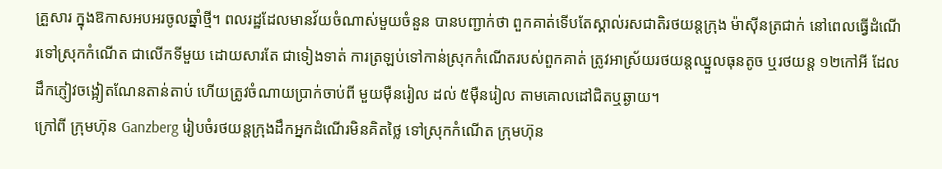គ្រួសារ ក្នុងឱកាសអបអរចូលឆ្នាំថ្មី។ ពលរដ្ឋដែលមានវ័យចំណាស់មួយចំនួន បានបញ្ជាក់ថា ពួកគាត់ទើបតែស្គាល់រសជាតិរថយន្តក្រុង ម៉ាស៊ីនត្រជាក់ នៅពេលធ្វើដំណើរទៅស្រុកកំណើត ជាលើកទីមួយ ដោយសារតែ ជាទៀងទាត់ ការត្រឡប់ទៅកាន់ស្រុកកំណើតរបស់ពួកគាត់ ត្រូវអាស្រ័យរថយន្តឈ្នួលធុនតូច ឬរថយន្ត ១២កៅអី ដែលដឹកភ្ញៀវចង្អៀតណែនតាន់តាប់ ហើយត្រូវចំណាយប្រាក់ចាប់ពី មួយម៉ឺនរៀល ដល់ ៥ម៉ឺនរៀល តាមគោលដៅជិតឬឆ្ងាយ។
ក្រៅពី ក្រុមហ៊ុន Ganzberg រៀបចំរថយន្តក្រុងដឹកអ្នកដំណើរមិនគិតថ្លៃ ទៅស្រុកកំណើត ក្រុមហ៊ុន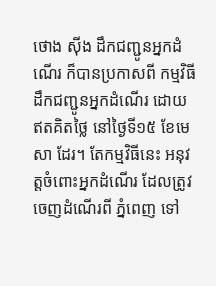ថោង ស៊ីង ដឹកជញ្ជូនអ្នកដំណើរ ក៏បានប្រកាសពី កម្មវិធីដឹកជញ្ជូនអ្នកដំណើរ ដោយឥតគិតថ្លៃ នៅថ្ងៃទី១៥ ខែមេសា ដែរ។ តែកម្មវិធីនេះ អនុវត្តចំពោះអ្នកដំណើរ ដែលត្រូវចេញដំណើរពី ភ្នំពេញ ទៅ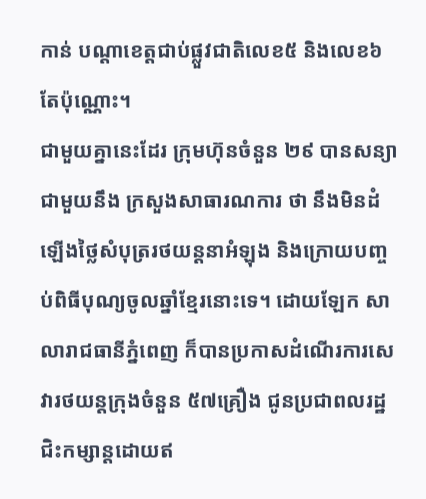កាន់ បណ្តាខេត្តជាប់ផ្លួវជាតិលេខ៥ និងលេខ៦ តែប៉ុណ្ណោះ។
ជាមួយគ្នានេះដែរ ក្រុមហ៊ុនចំនួន ២៩ បានសន្យាជាមួយនឹង ក្រសួងសាធារណការ ថា នឹងមិនដំឡើងថ្លៃសំបុត្ររថយន្តនាអំឡុង និងក្រោយបញ្ចប់ពិធីបុណ្យចូលឆ្នាំខ្មែរនោះទេ។ ដោយឡែក សាលារាជធានីភ្នំពេញ ក៏បានប្រកាសដំណើរការសេវារថយន្តក្រុងចំនួន ៥៧គ្រឿង ជូនប្រជាពលរដ្ឋ ជិះកម្សាន្តដោយឥ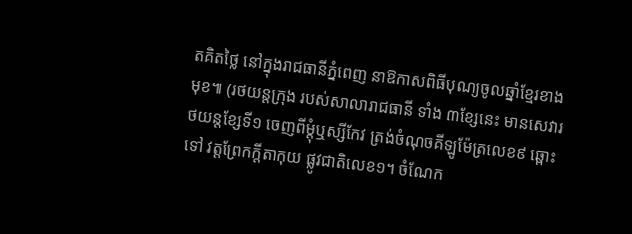តគិតថ្លៃ នៅក្នុងរាជធានីភ្នំពេញ នាឱកាសពិធីបុណ្យចូលឆ្នាំខ្មែរខាងមុខ៕ (រថយន្តក្រុង របស់សាលារាជធានី ទាំង ៣ខ្សែនេះ មានសេវារថយន្តខ្សែទី១ ចេញពីម្ដុំឬស្សីកែវ ត្រង់ចំណុចគីឡូម៉ែត្រលេខ៩ ឆ្ពោះទៅ វត្តព្រែកក្តីតាកុយ ផ្លូវជាតិលេខ១។ ចំណែក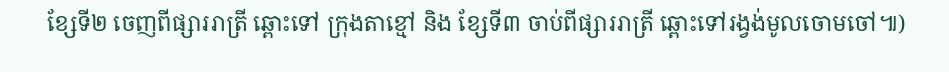ខ្សែទី២ ចេញពីផ្សាររាត្រី ឆ្ពោះទៅ ក្រុងតាខ្មៅ និង ខ្សែទី៣ ចាប់ពីផ្សាររាត្រី ឆ្ពោះទៅរង្វង់មូលចោមចៅ៕)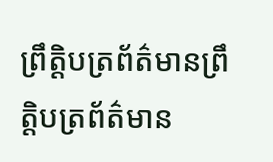ព្រឹត្តិបត្រព័ត៌មានព្រឹត្តិបត្រព័ត៌មាន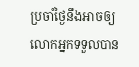ប្រចាំថ្ងៃនឹងអាចឲ្យលោកអ្នកទទួលបាន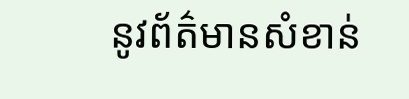នូវព័ត៌មានសំខាន់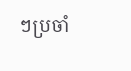ៗប្រចាំ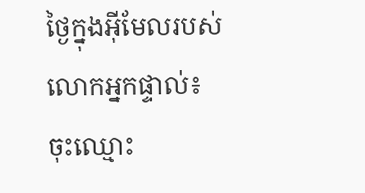ថ្ងៃក្នុងអ៊ីមែលរបស់លោកអ្នកផ្ទាល់៖
ចុះឈ្មោះ